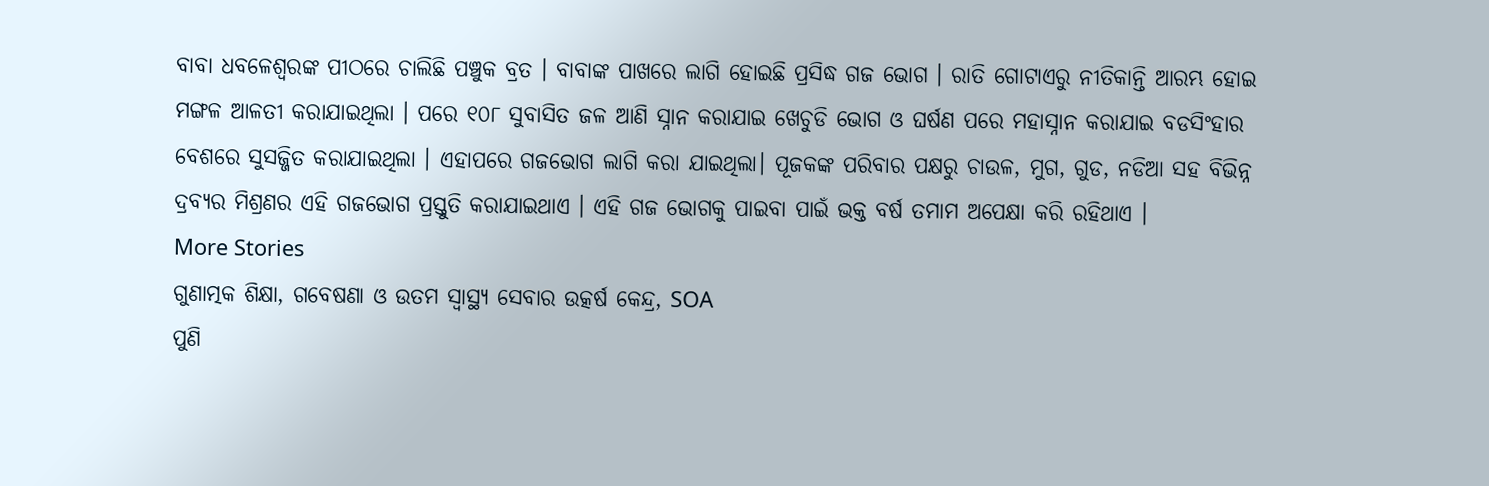ବାବା ଧବଳେଶ୍ବରଙ୍କ ପୀଠରେ ଚାଲିଛି ପଞ୍ଚୁକ ବ୍ରତ । ବାବାଙ୍କ ପାଖରେ ଲାଗି ହୋଇଛି ପ୍ରସିଦ୍ଧ ଗଜ ଭୋଗ । ରାତି ଗୋଟାଏରୁ ନୀତିକାନ୍ତି ଆରମ୍ଭ ହୋଇ ମଙ୍ଗଳ ଆଳତୀ କରାଯାଇଥିଲା । ପରେ ୧୦୮ ସୁବାସିତ ଜଳ ଆଣି ସ୍ନାନ କରାଯାଇ ଖେଚୁଡି ଭୋଗ ଓ ଘର୍ଷଣ ପରେ ମହାସ୍ନାନ କରାଯାଇ ବଡସିଂହାର ବେଶରେ ସୁସଜ୍ଜିତ କରାଯାଇଥିଲା । ଏହାପରେ ଗଜଭୋଗ ଲାଗି କରା ଯାଇଥିଲା। ପୂଜକଙ୍କ ପରିବାର ପକ୍ଷରୁ ଚାଉଳ, ମୁଗ, ଗୁଡ, ନଡିଆ ସହ ବିଭିନ୍ନ ଦ୍ରବ୍ୟର ମିଶ୍ରଣର ଏହି ଗଜଭୋଗ ପ୍ରସ୍ତୁତି କରାଯାଇଥାଏ । ଏହି ଗଜ ଭୋଗକୁ ପାଇବା ପାଇଁ ଭକ୍ତ ବର୍ଷ ତମାମ ଅପେକ୍ଷା କରି ରହିଥାଏ ।
More Stories
ଗୁଣାତ୍ମକ ଶିକ୍ଷା, ଗବେଷଣା ଓ ଉତମ ସ୍ୱାସ୍ଥ୍ୟ ସେବାର ଉତ୍କର୍ଷ କେନ୍ଦ୍ର, SOA
ପୁଣି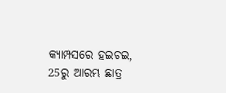କ୍ୟାମ୍ପସରେ ହଇଚଇ, 25ରୁ ଆରମ୍ଭ ଛାତ୍ର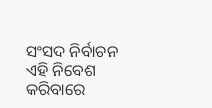ସଂସଦ ନିର୍ବାଚନ
ଏହି ନିବେଶ କରିବାରେ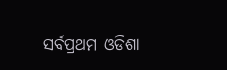ସର୍ବପ୍ରଥମ ଓଡିଶା